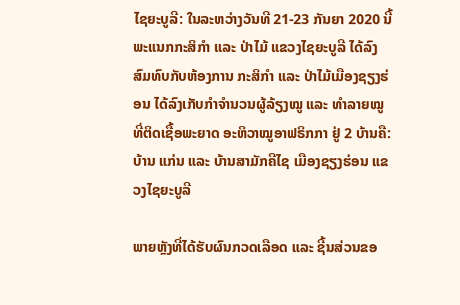ໄຊຍະບູລີ: ໃນລະຫວ່າງວັນທີ 21-23 ກັນຍາ 2020 ນີ້ ພະແນກກະສິກຳ ແລະ ປ່າໄມ້ ແຂວງໄຊຍະບູລີ ໄດ້ລົງສົມທົບກັບຫ້ອງການ ກະສິກຳ ແລະ ປ່າໄມ້ເມືອງຊຽງຮ່ອນ ໄດ້ລົງເກັບກຳຈຳນວນຜູ້ລ້ຽງໝູ ແລະ ທຳລາຍໝູ ທີ່ຕິດເຊື້ອພະຍາດ ອະຫິວາໝູອາຟຣິກກາ ຢູ່ 2 ບ້ານຄື: ບ້ານ ແກ່ນ ແລະ ບ້ານສາມັກຄີໄຊ ເມືອງຊຽງຮ່ອນ ແຂວງໄຊຍະບູລີ

ພາຍຫຼັງທີ່ໄດ້ຮັບຜົນກວດເລືອດ ແລະ ຊີ້ນສ່ວນຂອ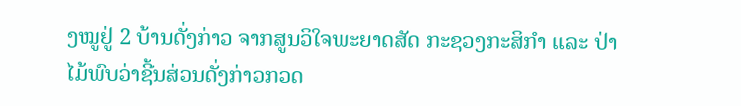ງໝູຢູ່ 2 ບ້ານດັ່ງກ່າວ ຈາກສູນວິໃຈພະຍາດສັດ ກະຊວງກະສິກຳ ແລະ ປ່າໄມ້ພົບວ່າຊີ້ນສ່ວນດັ່ງກ່າວກວດ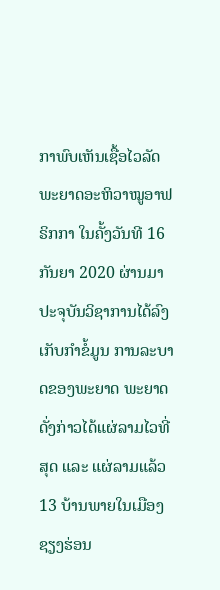ກາພົບເຫັນເຊື້ອໄວລັດພະຍາດອະຫິວາໝູອາຟຣິກກາ ໃນຄັ້ງວັນທີ 16 ກັນຍາ 2020 ຜ່ານມາ ປະຈຸບັນວິຊາການໄດ້ລົງເກັບກຳຂໍ້ມູນ ການລະບາດຂອງພະຍາດ ພະຍາດດັ່ງກ່າວໄດ້ແຜ່ລາມໄວທີ່ສຸດ ແລະ ແຜ່ລາມແລ້ວ 13 ບ້ານພາຍໃນເມືອງຊຽງຮ່ອນ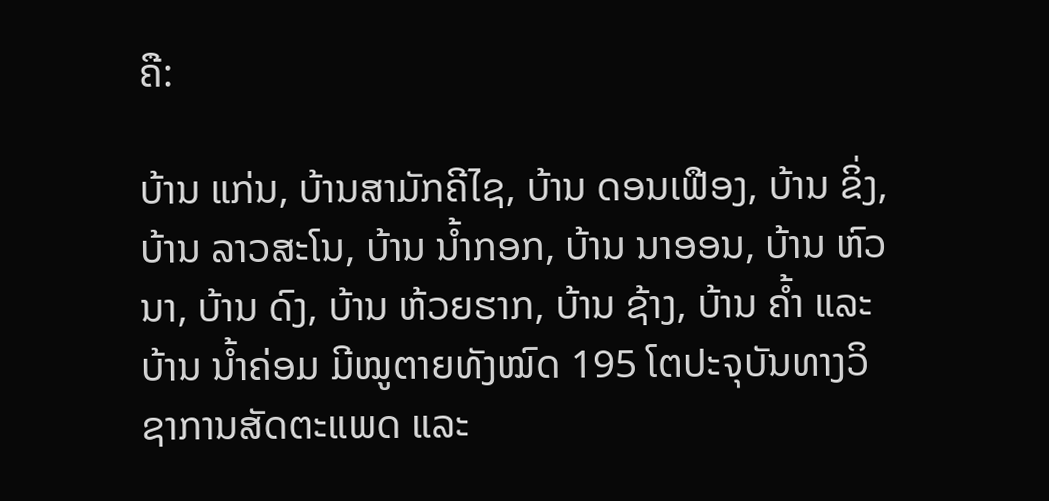ຄື:

ບ້ານ ແກ່ນ, ບ້ານສາມັກຄີໄຊ, ບ້ານ ດອນເຟືອງ, ບ້ານ ຂິ່ງ, ບ້ານ ລາວສະໂນ, ບ້ານ ນໍ້າກອກ, ບ້ານ ນາອອນ, ບ້ານ ຫົວນາ, ບ້ານ ດົງ, ບ້ານ ຫ້ວຍຮາກ, ບ້ານ ຊ້າງ, ບ້ານ ຄໍ້າ ແລະ ບ້ານ ນ້ຳຄ່ອມ ມີໝູຕາຍທັງໝົດ 195 ໂຕປະຈຸບັນທາງວິຊາການສັດຕະແພດ ແລະ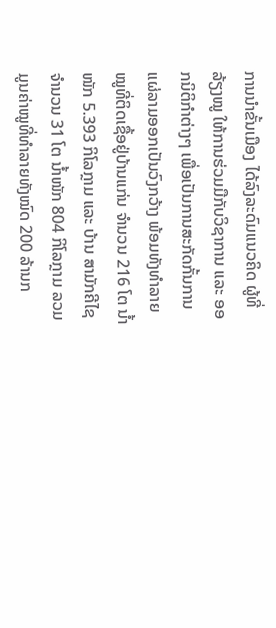ການນຳຂັ້ນເມືອງ ໄດ້ລົງລະດົມແນວຄິດ ຜູ້ທີ່ລ້ຽງໝູ ໃຫ້ການຮ່ວມມືກັບວິຊາການ ແລະ ອອກນິຕິກຳຕ່າງໆ ເພື່ອເປັນການສະກັດກັ້ນການແຜ່ລາມອອກເປັນວົງກວ້າງ ພ້ອມທັງທຳລາຍໝູທີ່ຕິດເຊື້ອຢູ່ບ້ານແກ່ນ ຈຳນວນ 216 ໂຕ ນ້ຳໜັກ 5.393 ກິໂລກຼາມ ແລະ ບ້ານ ສາມັກຄີໄຊ ຈໍານວນ 31 ໂຕ ນໍ້າໜັກ 804 ກິໂລກຼາມ ລວມມູນຄ່າໝູທີ່ທຳລາຍທັງໝົດ 200 ລ້ານກ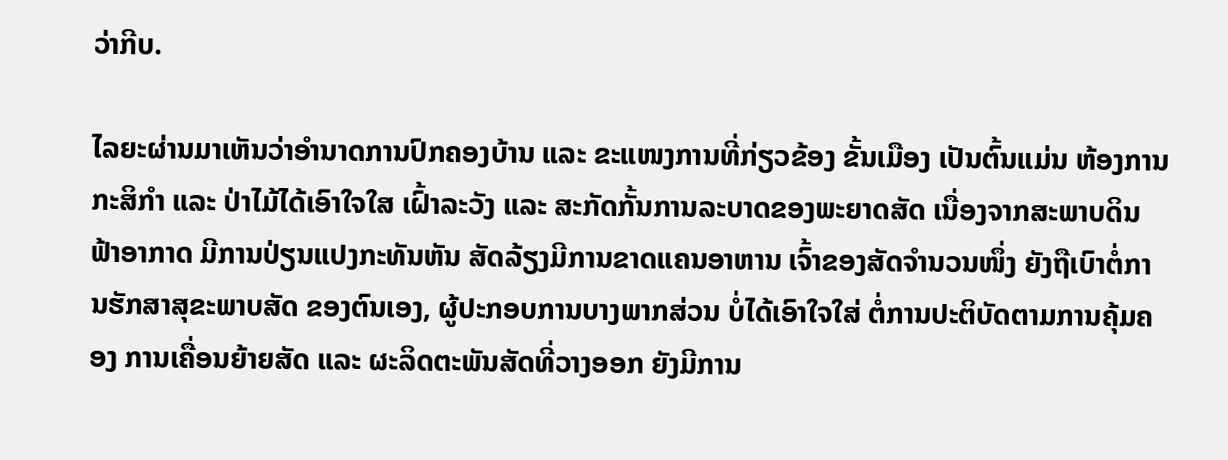ວ່າກີບ.

ໄລຍະຜ່ານມາເຫັນວ່າອຳນາດການປົກຄອງບ້ານ ແລະ ຂະແໜງການທີ່ກ່ຽວຂ້ອງ ຂັ້ນເມືອງ ເປັນຕົ້ນແມ່ນ ຫ້ອງການກະສິກຳ ແລະ ປ່າໄມ້ໄດ້ເອົາໃຈໃສ ເຝົ້າລະວັງ ແລະ ສະກັດກັ້ນການລະບາດຂອງພະຍາດສັດ ເນື່ອງຈາກສະພາບດິນຟ້າອາກາດ ມີການປ່ຽນແປງກະທັນຫັນ ສັດລ້ຽງມີການຂາດແຄນອາຫານ ເຈົ້າຂອງສັດຈຳນວນໜຶ່ງ ຍັງຖືເບົາຕໍ່ການຮັກສາສຸຂະພາບສັດ ຂອງຕົນເອງ, ຜູ້ປະກອບການບາງພາກສ່ວນ ບໍ່ໄດ້ເອົາໃຈໃສ່ ຕໍ່ການປະຕິບັດຕາມການຄຸ້ມຄອງ ການເຄື່ອນຍ້າຍສັດ ແລະ ຜະລິດຕະພັນສັດທີ່ວາງອອກ ຍັງມີການ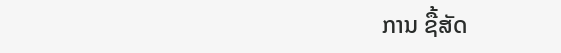ການ ຊື້ສັດ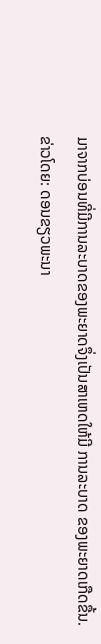ມາຈາກບ່ອນທີ່ມີການລະບາດຂອງພະຍາດຈຶ່ງເປັນສາເຫດໃຫ້ມີ ການລະບາດ ຂອງພະຍາດເກືດຂື້ນ.
ຂ່າວໂດຍ: ດອນຂຽວພະນາ